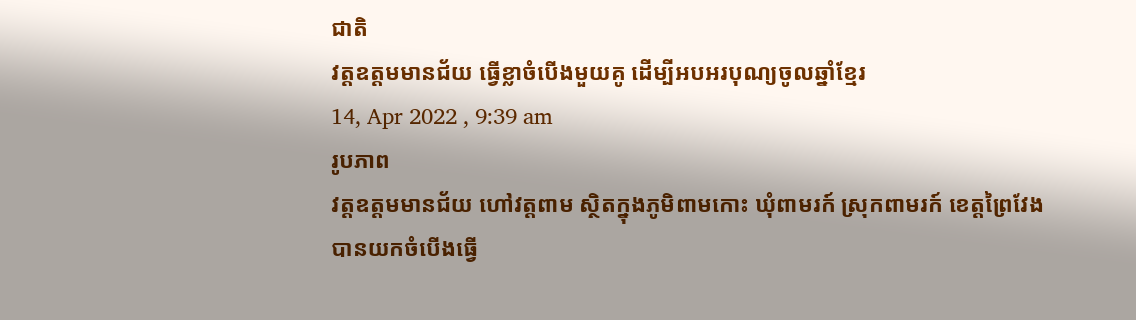ជាតិ
វត្តឧត្តមមានជ័យ ធ្វើខ្លាចំបើងមួយគូ ដើម្បីអបអរបុណ្យចូលឆ្នាំខ្មែរ
14, Apr 2022 , 9:39 am
រូបភាព
វត្តឧត្តមមានជ័យ ហៅវត្តពាម ស្ថិតក្នុងភូមិពាមកោះ ឃុំពាមរក៍ ស្រុកពាមរក៍ ខេត្តព្រៃវែង បានយកចំបើងធ្វើ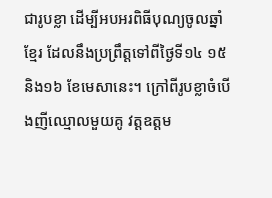ជារូបខ្លា ដើម្បីអបអរពិធីបុណ្យចូលឆ្នាំខ្មែរ ដែលនឹងប្រព្រឹត្តទៅពីថ្ងៃទី១៤ ១៥ និង១៦ ខែមេសានេះ។ ក្រៅពីរូបខ្លាចំបើងញីឈ្មោលមួយគូ វត្តឧត្តម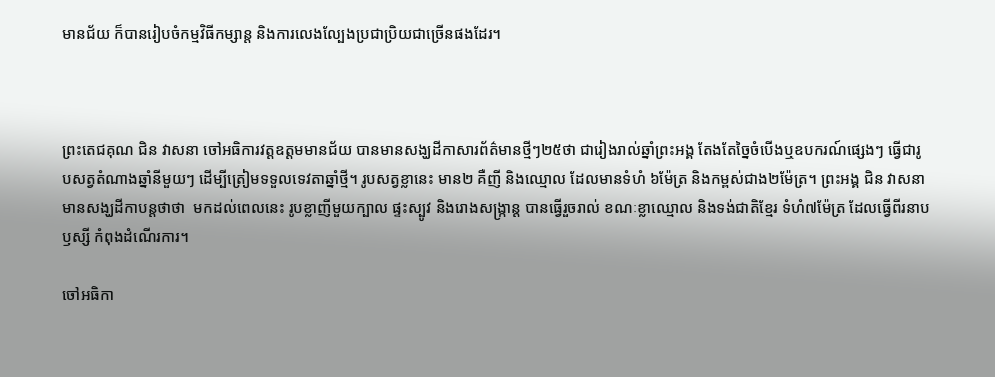មានជ័យ ក៏បានរៀបចំកម្មវិធីកម្សាន្ត និងការលេងល្បែងប្រជាប្រិយជាច្រើនផងដែរ។



ព្រះតេជគុណ ជិន វាសនា ចៅអធិការវត្តឧត្តមមានជ័យ បានមានសង្ឃដីកាសារព័ត៌មានថ្មីៗ២៥ថា ជារៀងរាល់ឆ្នាំព្រះអង្គ តែងតែច្នៃចំបើងឬឧបករណ៍ផ្សេងៗ ធ្វើជារូបសត្វតំណាងឆ្នាំនីមួយៗ ដើម្បីត្រៀមទទួលទេវតាឆ្នាំថ្មី។ រូបសត្វខ្លានេះ មាន២ គឺញី និងឈ្មោល ដែលមានទំហំ ៦ម៉ែត្រ និងកម្ពស់ជាង២ម៉ែត្រ។ ព្រះអង្គ ជិន វាសនា មានសង្ឃដីកាបន្តថាថា  មកដល់ពេលនេះ រូបខ្លាញីមួយក្បាល ផ្ទះស្បូវ និងរោងសង្រ្កាន្ត បានធ្វើរួចរាល់ ខណៈខ្លាឈ្មោល និងទង់ជាតិខ្មែរ ទំហំ៧ម៉ែត្រ ដែលធ្វើពីរនាបឫស្សី កំពុងដំណើរការ។

ចៅអធិកា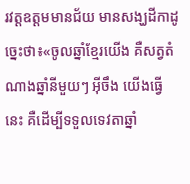រវត្តឧត្តមមានជ័យ មានសង្ឃដីកាដូច្នេះថា៖«ចូលឆ្នាំខ្មែរយើង គឺសត្វតំណាងឆ្នាំនីមួយៗ អ៊ីចឹង យើងធ្វើនេះ គឺដើម្បីទទួលទេវតាឆ្នាំ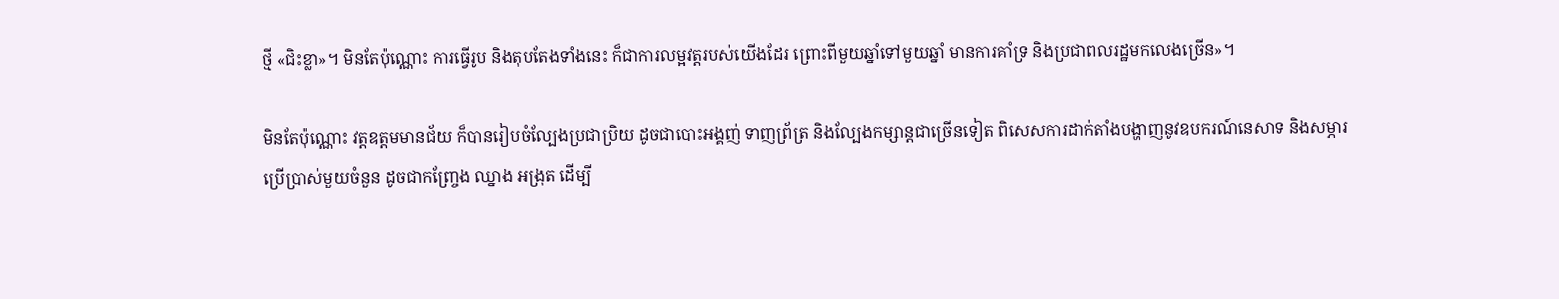ថ្មី «ជិះខ្លា»។ មិនតែប៉ុណ្ណោះ ការធ្វើរូប និងតុបតែងទាំងនេះ ក៏ជាការលម្អវត្តរបស់យើងដែរ ព្រោះពីមួយឆ្នាំទៅមួយឆ្នាំ មានការគាំទ្រ និងប្រជាពលរដ្ឋមកលេងច្រើន»។

មិនតែប៉ុណ្ណោះ វត្តឧត្តមមានជ័យ ក៏បានរៀបចំល្បែងប្រជាប្រិយ ដូចជាបោះអង្គញ់ ទាញព្រ័ត្រ និងល្បែងកម្សាន្តជាច្រើនទៀត ពិសេសការដាក់តាំងបង្ហាញនូវឧបករណ៍នេសាទ និងសម្ភារប្រើប្រាស់មួយចំនួន ដូចជាកញ្ច្រែង ឈ្នាង អង្រុត ដើម្បី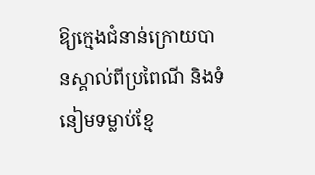ឱ្យក្មេងជំនាន់ក្រោយបានស្គាល់ពីប្រពៃណី និងទំនៀមទម្លាប់ខ្មែ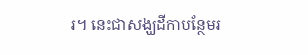រ។ នេះជាសង្ឃដីកាបន្ថែមរ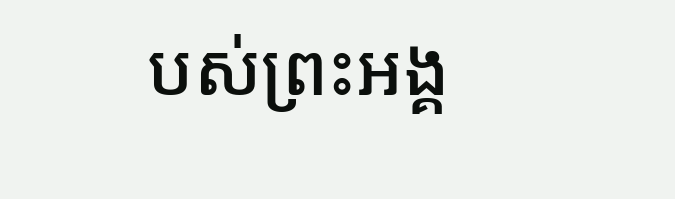បស់ព្រះអង្គ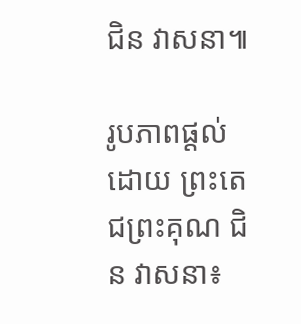ជិន វាសនា៕

រូបភាពផ្ដល់ដោយ ព្រះតេជព្រះគុណ ជិន វាសនា៖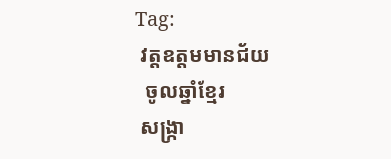Tag:
 វត្តឧត្តមមានជ័យ
  ចូលឆ្នាំខ្មែរ
 សង្ក្រា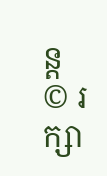ន្ត
© រក្សា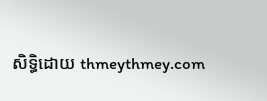សិទ្ធិដោយ thmeythmey.com